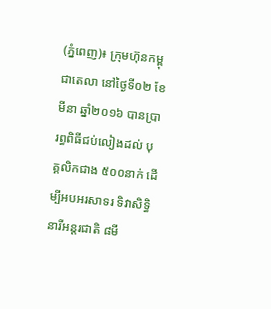(ភ្នំពេញ)៖ ក្រុមហ៊ុនកម្ពុជាតេលា នៅថ្ងៃទី០២ ខែមីនា ឆ្នាំ២០១៦ បានប្រារព្ធពិធីជប់លៀងដល់ បុគ្គលិកជាង ៥០០នាក់ ដើម្បីអបអរសាទរ ទិវាសិទ្ធិនារីអន្ដរជាតិ ៨មី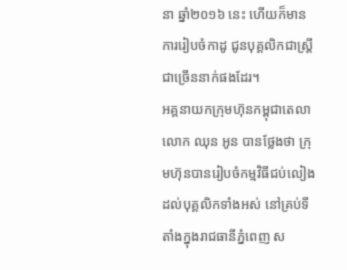នា ឆ្នាំ២០១៦ នេះ ហើយក៏មានការរៀបចំកាដូ ជូនបុគ្គលិកជាស្ដ្រីជាច្រើននាក់ផងដែរ។
អគ្គនាយកក្រុមហ៊ុនកម្ពុជាតេលា លោក ឈុន អូន បានថ្លែងថា ក្រុមហ៊ុនបានរៀបចំកម្មវិធីជប់លៀង ដល់បុគ្គលិកទាំងអស់ នៅគ្រប់ទីតាំងក្នុងរាជធានីភ្នំពេញ ស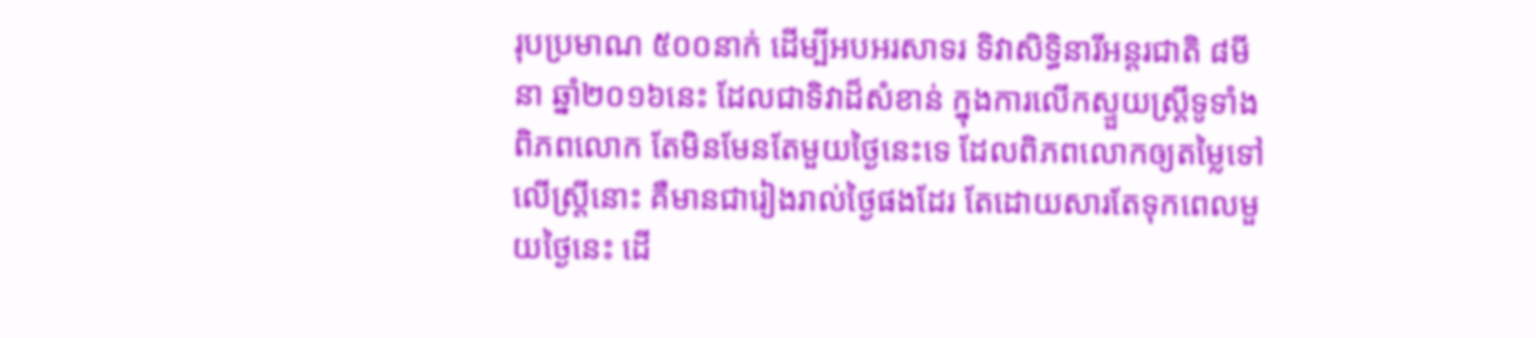រុបប្រមាណ ៥០០នាក់ ដើម្បីអបអរសាទរ ទិវាសិទ្ធិនារីអន្ដរជាតិ ៨មីនា ឆ្នាំ២០១៦នេះ ដែលជាទិវាដ៏សំខាន់ ក្នុងការលើកស្ទួយស្ដ្រីទូទាំងពិភពលោក តែមិនមែនតែមួយថ្ងៃនេះទេ ដែលពិភពលោកឲ្យតម្លៃទៅលើស្ដ្រីនោះ គឺមានជារៀងរាល់ថ្ងៃផងដែរ តែដោយសារតែទុកពេលមួយថ្ងៃនេះ ដើ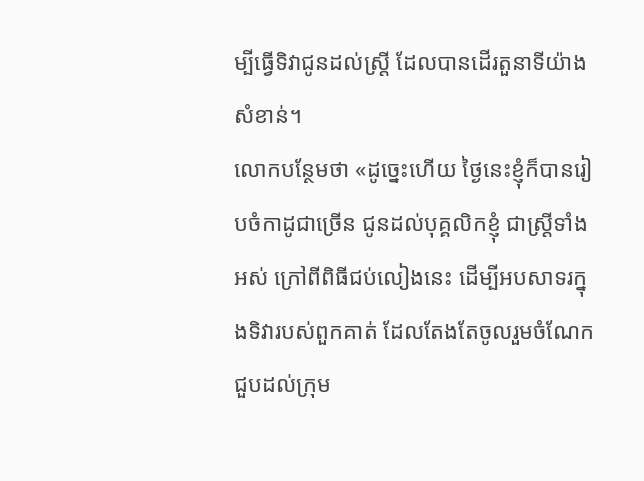ម្បីធ្វើទិវាជូនដល់ស្ដ្រី ដែលបានដើរតួនាទីយ៉ាងសំខាន់។
លោកបន្ថែមថា «ដូច្នេះហើយ ថ្ងៃនេះខ្ញុំក៏បានរៀបចំកាដូជាច្រើន ជូនដល់បុគ្គលិកខ្ញុំ ជាស្ដ្រីទាំងអស់ ក្រៅពីពិធីជប់លៀងនេះ ដើម្បីអបសាទរក្នុងទិវារបស់ពួកគាត់ ដែលតែងតែចូលរួមចំណែកជួបដល់ក្រុម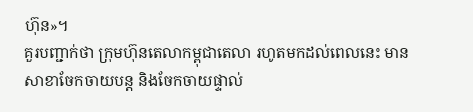ហ៊ុន»។
គួរបញ្ជាក់ថា ក្រុមហ៊ុនតេលាកម្ពុជាតេលា រហូតមកដល់ពេលនេះ មានសាខាចែកចាយបន្ដ និងចែកចាយផ្ទាល់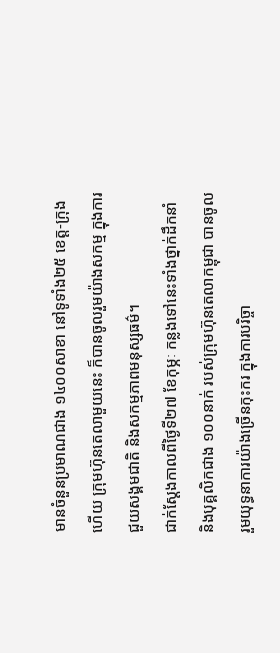មានចំនួនប្រមាណជាង ១៤០០សាខា នៅទូទាំង២៥ ខេត្ដ-ក្រុង ហើយ ក្រុមហ៊ុនតេលាមួយនេះ ក៏បានចូលរួមយ៉ាងសកម្ម ក្នុងការជួយសង្គមជាតិ និងសកម្មភាពមនុស្សធម៌។
ជាក់ស្ដែងកាលពីថ្ងៃទី២៧ ខែកុម្ភៈ កន្លងទៅនេះទាំងថ្នាក់ដឹកនាំ និងបុគ្គលិកជាង ១០០នាក់ របស់ក្រុមហ៊ុនតេលាកម្ពុជា បានចូលរួមយុទ្ធនាការយ៉ាងច្រើនកុះករ ក្នុងការបរិច្ចា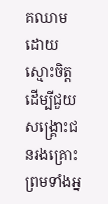គឈាម ដោយស្មោះចិត្ដ ដើម្បីជួយសង្គ្រោះជនរងគ្រោះ ព្រមទាំងអ្ន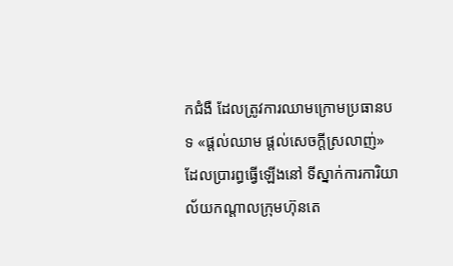កជំងឺ ដែលត្រូវការឈាមក្រោមប្រធានបទ «ផ្ដល់ឈាម ផ្ដល់សេចក្ដីស្រលាញ់» ដែលប្រារព្ធធ្វើឡើងនៅ ទីស្នាក់ការការិយាល័យកណ្ដាលក្រុមហ៊ុនតេ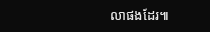លាផងដែរ៕